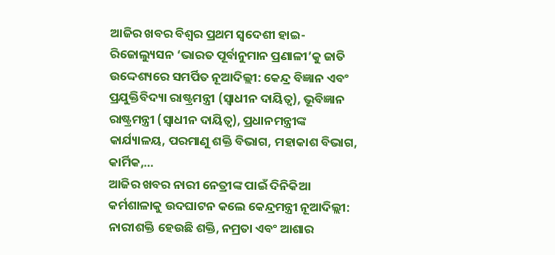ଆଜିର ଖବର ବିଶ୍ୱର ପ୍ରଥମ ସ୍ୱଦେଶୀ ହାଇ-ରିଜୋଲ୍ୟୁସନ ‘ଭାରତ ପୂର୍ବାନୁମାନ ପ୍ରଣାଳୀ’କୁ ଜାତି ଉଦ୍ଦେଶ୍ୟରେ ସମର୍ପିତ ନୂଆଦିଲ୍ଲୀ: କେନ୍ଦ୍ର ବିଜ୍ଞାନ ଏବଂ ପ୍ରଯୁକ୍ତିବିଦ୍ୟା ରାଷ୍ଟ୍ରମନ୍ତ୍ରୀ (ସ୍ୱାଧୀନ ଦାୟିତ୍ୱ), ଭୂବିଜ୍ଞାନ ରାଷ୍ଟ୍ରମନ୍ତ୍ରୀ (ସ୍ୱାଧୀନ ଦାୟିତ୍ୱ), ପ୍ରଧାନମନ୍ତ୍ରୀଙ୍କ କାର୍ଯ୍ୟାଳୟ, ପରମାଣୁ ଶକ୍ତି ବିଭାଗ, ମହାକାଶ ବିଭାଗ, କାର୍ମିକ,…
ଆଜିର ଖବର ନାରୀ ନେତ୍ରୀଙ୍କ ପାଇଁ ଦିନିକିଆ କର୍ମଶାଳାକୁ ଉଦଘାଟନ କଲେ କେନ୍ଦ୍ରମନ୍ତ୍ରୀ ନୂଆଦିଲ୍ଲୀ: ନାରୀଶକ୍ତି ହେଉଛି ଶକ୍ତି, ନମ୍ରତା ଏବଂ ଆଶାର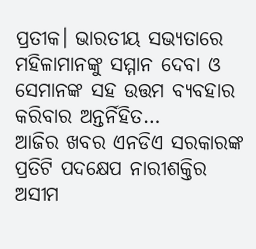ପ୍ରତୀକ। ଭାରତୀୟ ସଭ୍ୟତାରେ ମହିଳାମାନଙ୍କୁ ସମ୍ମାନ ଦେବା ଓ ସେମାନଙ୍କ ସହ ଉତ୍ତମ ବ୍ୟବହାର କରିବାର ଅନ୍ତର୍ନିହିତ…
ଆଜିର ଖବର ଏନଡିଏ ସରକାରଙ୍କ ପ୍ରତିଟି ପଦକ୍ଷେପ ନାରୀଶକ୍ତିର ଅସୀମ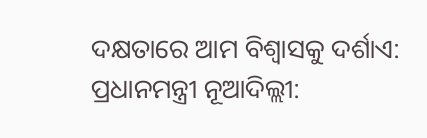ଦକ୍ଷତାରେ ଆମ ବିଶ୍ୱାସକୁ ଦର୍ଶାଏ: ପ୍ରଧାନମନ୍ତ୍ରୀ ନୂଆଦିଲ୍ଲୀ: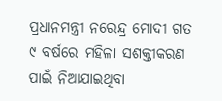ପ୍ରଧାନମନ୍ତ୍ରୀ ନରେନ୍ଦ୍ର ମୋଦୀ ଗତ ୯ ବର୍ଷରେ ମହିଳା ସଶକ୍ତୀକରଣ ପାଇଁ ନିଆଯାଇଥିବା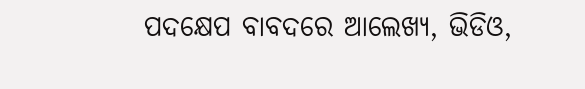ପଦକ୍ଷେପ ବାବଦରେ ଆଲେଖ୍ୟ, ଭିଡିଓ,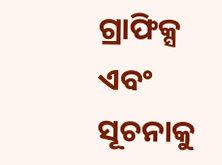ଗ୍ରାଫିକ୍ସ ଏବଂ ସୂଚନାକୁ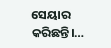ସେୟାର କରିଛନ୍ତି।…